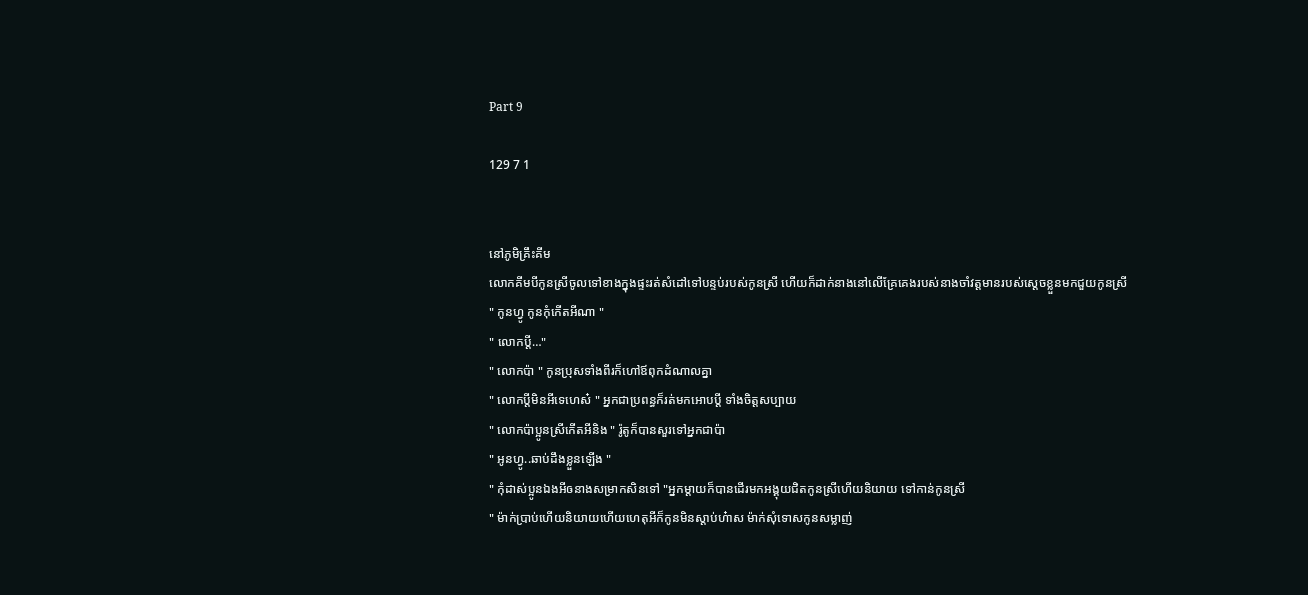Part 9

129 7 1


នៅភូមិគ្រឹះគីម
លោកគីមបីកូនស្រីចូលទៅខាងក្នុងផ្ទះរត់សំដៅទៅបន្ទប់របស់កូនស្រី ហើយក៏ដាក់នាងនៅលើគ្រែគេងរបស់នាងចាំវត្តមានរបស់ស្តេចខ្លួនមកជួយកូនស្រី
" កូនហ្វូ កូនកុំកើតអីណា "
" លោកប្តី…"
" លោកប៉ា " កូនប្រុសទាំងពីរក៏ហៅឪពុកដំណាលគ្នា
" លោកប្តីមិនអីទេហេស៎ " អ្នកជាប្រពន្ធក៏រត់មកអោបប្តី ទាំងចិត្តសប្បាយ
" លោកប៉ាប្អូនស្រីកើតអីនិង " រ៉ូតូក៏បានសួរទៅអ្នកជាប៉ា
" អូនហ្វូ..ឆាប់ដឹងខ្លួនឡើង "
" កុំដាស់ប្អូនឯងអីឲនាងសម្រាកសិនទៅ "អ្នកម្តាយក៏បានដើរមកអង្គុយជិតកូនស្រីហើយនិយាយ ទៅកាន់កូនស្រី
" ម៉ាក់ប្រាប់ហើយនិយាយហើយហេតុអីក៏កូនមិនស្តាប់ហ៎ាស ម៉ាក់សុំទោសកូនសម្លាញ់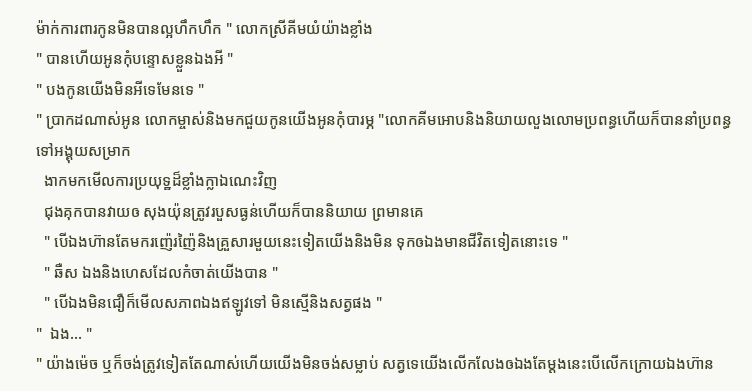ម៉ាក់ការពារកូនមិនបានល្អហឹកហឹក " លោកស្រីគីមយំយ៉ាងខ្លាំង
" បានហើយអូនកុំបន្ទោសខ្លួនឯងអី "
" បងកូនយើងមិនអីទេមែនទេ "
" ប្រាកដណាស់អូន លោកម្ចាស់និងមកជួយកូនយើងអូនកុំបារម្ភ "លោកគីមអោបនិងនិយាយលួងលោមប្រពន្ធហើយក៏បាននាំប្រពន្ធ ទៅអង្គុយសម្រាក
  ងាកមកមើលការប្រយុទ្ឋដ៏ខ្លាំងក្លាឯណេះវិញ
  ជុងគុកបានវាយឲ សុងយ៉ុនត្រូវរបួសធ្ងន់ហើយក៏បាននិយាយ ព្រមានគេ
  " បើឯងហ៊ានតែមករញ៉េរញ៉ៃនិងគ្រួសារមួយនេះទៀតយើងនិងមិន ទុកឲឯងមានជីវិតទៀតនោះទេ "
  " ឆឺស ឯងនិងហេសដែលកំចាត់យើងបាន "
  " បើឯងមិនជឿក៏មើលសភាពឯងឥឡូវទៅ មិនស្មើនិងសត្វផង "
"  ឯង... "
" យ៉ាងម៉េច ឬក៏ចង់ត្រូវទៀតតែណាស់ហើយយើងមិនចង់សម្លាប់ សត្វទេយើងលើកលែងឲឯងតែម្តងនេះបើលើកក្រោយឯងហ៊ាន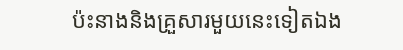ប៉ះនាងនិងគ្រួសារមួយនេះទៀតឯង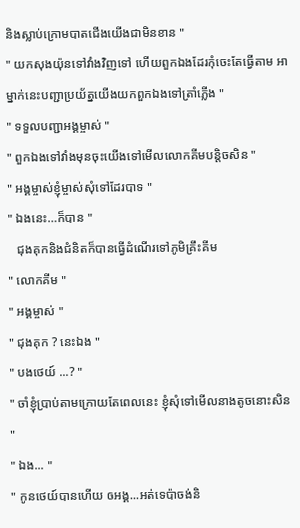និងស្លាប់ក្រោមបាតជើងយើងជាមិនខាន "
" យកសុងយ៉ុនទៅវាំងវិញទៅ ហើយពួកឯងដែរកុំចេះតែធ្វើតាម អាម្នាក់នេះបញ្ជាប្រយ័ត្នយើងយកពួកឯងទៅត្រាំភ្លើង "
" ទទួលបញ្ជាអង្គម្ចាស់ "
" ពួកឯងទៅវាំងមុនចុះយើងទៅមើលលោកគីមបន្តិចសិន "
" អង្គម្ចាស់ខ្ញុំម្ចាស់សុំទៅដែរបាទ "
" ឯងនេះ…ក៏បាន "
   ជុងគុកនិងជំនិតក៏បានធ្វើដំណើរទៅភូមិគ្រឹះគីម
" លោកគីម "
" អង្គម្ចាស់ "
" ជុងគុក ? នេះឯង "
" បងថេយ៍ ...? "
" ចាំខ្ញុំប្រាប់តាមក្រោយតែពេលនេះ ខ្ញុំសុំទៅមើលនាងតូចនោះសិន "
" ឯង... "
" កូនថេយ៍បានហើយ ឲអង្គ...អត់ទេប៉ាចង់និ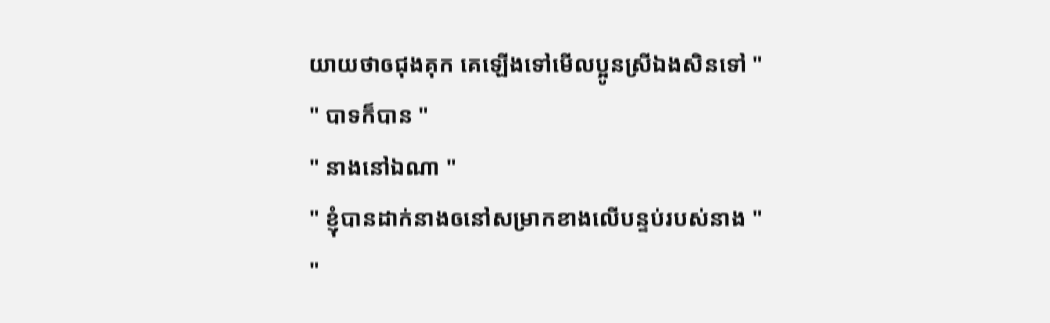យាយថាឲជុងគុក គេឡើងទៅមើលប្អូនស្រីឯងសិនទៅ "
" បាទក៏បាន "
" នាងនៅឯណា "
" ខ្ញុំបានដាក់នាងឲនៅសម្រាកខាងលើបន្ទប់របស់នាង "
"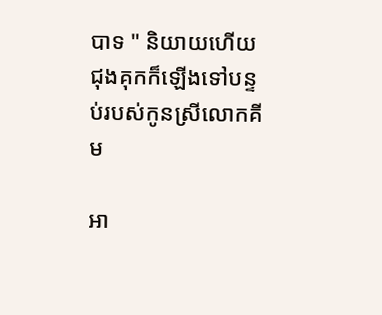បាទ " និយាយហើយជុងគុកក៏ឡើងទៅបន្ទប់របស់កូនស្រីលោកគីម

អា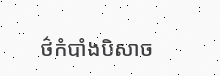ថ៌កំបាំងបិសាច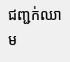ជញ្ជក់ឈាម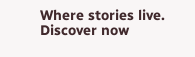Where stories live. Discover now